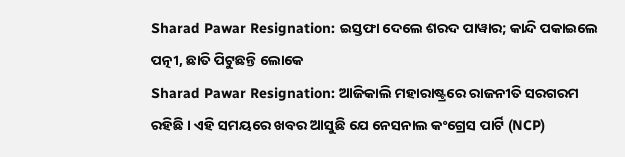Sharad Pawar Resignation: ଇସ୍ତଫା ଦେଲେ ଶରଦ ପାୱାର; କାନ୍ଦି ପକାଇଲେ ପତ୍ନୀ, ଛାତି ପିଟୁଛନ୍ତି ଲୋକେ
Sharad Pawar Resignation: ଆଜିକାଲି ମହାରାଷ୍ଟ୍ରରେ ରାଜନୀତି ସରଗରମ ରହିଛି । ଏହି ସମୟରେ ଖବର ଆସୁଛି ଯେ ନେସନାଲ କଂଗ୍ରେସ ପାର୍ଟି (NCP)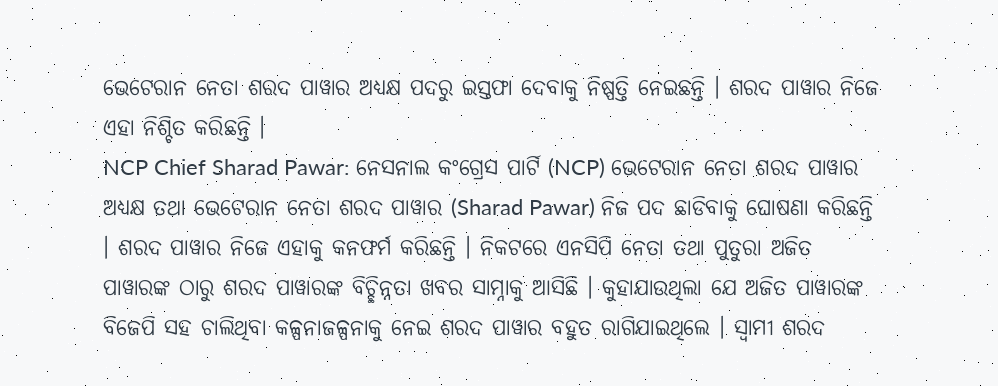ଭେଟେରାନ ନେତା ଶରଦ ପାୱାର ଅଧ୍ୟକ୍ଷ ପଦରୁ ଇସ୍ତଫା ଦେବାକୁ ନିଷ୍ପତ୍ତି ନେଇଛନ୍ତି । ଶରଦ ପାୱାର ନିଜେ ଏହା ନିଶ୍ଚିତ କରିଛନ୍ତି ।
NCP Chief Sharad Pawar: ନେସନାଲ କଂଗ୍ରେସ ପାର୍ଟି (NCP) ଭେଟେରାନ ନେତା ଶରଦ ପାୱାର ଅଧ୍ୟକ୍ଷ ତଥା ଭେଟେରାନ ନେତା ଶରଦ ପାୱାର (Sharad Pawar) ନିଜ ପଦ ଛାଡିବାକୁ ଘୋଷଣା କରିଛନ୍ତି । ଶରଦ ପାୱାର ନିଜେ ଏହାକୁ କନଫର୍ମ କରିଛନ୍ତି । ନିକଟରେ ଏନସିପି ନେତା ତଥା ପୁତୁରା ଅଜିତ ପାୱାରଙ୍କ ଠାରୁ ଶରଦ ପାୱାରଙ୍କ ବିଚ୍ଛିନ୍ନତା ଖବର ସାମ୍ନାକୁ ଆସିଛି । କୁହାଯାଉଥିଲା ଯେ ଅଜିତ ପାୱାରଙ୍କ ବିଜେପି ସହ ଚାଲିଥିବା କଳ୍ପନାଜଳ୍ପନାକୁ ନେଇ ଶରଦ ପାୱାର ବହୁତ ରାଗିଯାଇଥିଲେ । ସ୍ୱାମୀ ଶରଦ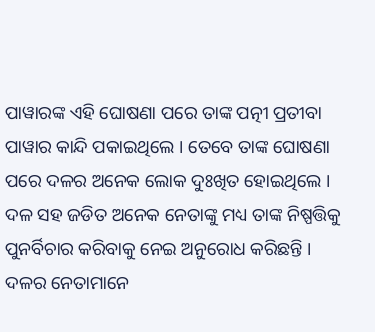ପାୱାରଙ୍କ ଏହି ଘୋଷଣା ପରେ ତାଙ୍କ ପତ୍ନୀ ପ୍ରତୀବା ପାୱାର କାନ୍ଦି ପକାଇଥିଲେ । ତେବେ ତାଙ୍କ ଘୋଷଣା ପରେ ଦଳର ଅନେକ ଲୋକ ଦୁଃଖିତ ହୋଇଥିଲେ । ଦଳ ସହ ଜଡିତ ଅନେକ ନେତାଙ୍କୁ ମଧ୍ୟ ତାଙ୍କ ନିଷ୍ପତ୍ତିକୁ ପୁନର୍ବିଚାର କରିବାକୁ ନେଇ ଅନୁରୋଧ କରିଛନ୍ତି । ଦଳର ନେତାମାନେ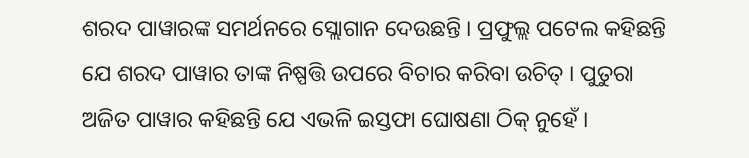ଶରଦ ପାୱାରଙ୍କ ସମର୍ଥନରେ ସ୍ଲୋଗାନ ଦେଉଛନ୍ତି । ପ୍ରଫୁଲ୍ଲ ପଟେଲ କହିଛନ୍ତି ଯେ ଶରଦ ପାୱାର ତାଙ୍କ ନିଷ୍ପତ୍ତି ଉପରେ ବିଚାର କରିବା ଉଚିତ୍ । ପୁତୁରା ଅଜିତ ପାୱାର କହିଛନ୍ତି ଯେ ଏଭଳି ଇସ୍ତଫା ଘୋଷଣା ଠିକ୍ ନୁହେଁ ।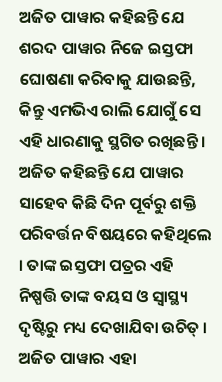ଅଜିତ ପାୱାର କହିଛନ୍ତି ଯେ ଶରଦ ପାୱାର ନିଜେ ଇସ୍ତଫା ଘୋଷଣା କରିବାକୁ ଯାଉଛନ୍ତି, କିନ୍ତୁ ଏମଭିଏ ରାଲି ଯୋଗୁଁ ସେ ଏହି ଧାରଣାକୁ ସ୍ଥଗିତ ରଖିଛନ୍ତି । ଅଜିତ କହିଛନ୍ତି ଯେ ପାୱାର ସାହେବ କିଛି ଦିନ ପୂର୍ବରୁ ଶକ୍ତି ପରିବର୍ତ୍ତନ ବିଷୟରେ କହିଥିଲେ । ତାଙ୍କ ଇସ୍ତଫା ପତ୍ରର ଏହି ନିଷ୍ପତ୍ତି ତାଙ୍କ ବୟସ ଓ ସ୍ୱାସ୍ଥ୍ୟ ଦୃଷ୍ଟିରୁ ମଧ୍ୟ ଦେଖାଯିବା ଉଚିତ୍ ।
ଅଜିତ ପାୱାର ଏହା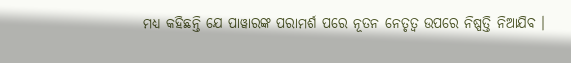ମଧ୍ୟ କହିଛନ୍ତି ଯେ ପାୱାରଙ୍କ ପରାମର୍ଶ ପରେ ନୂତନ ନେତୃତ୍ୱ ଉପରେ ନିଷ୍ପତ୍ତି ନିଆଯିବ ।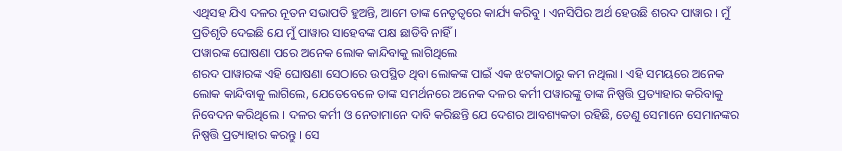ଏଥିସହ ଯିଏ ଦଳର ନୂତନ ସଭାପତି ହୁଅନ୍ତି, ଆମେ ତାଙ୍କ ନେତୃତ୍ୱରେ କାର୍ଯ୍ୟ କରିବୁ । ଏନସିପିର ଅର୍ଥ ହେଉଛି ଶରଦ ପାୱାର । ମୁଁ ପ୍ରତିଶୃତି ଦେଇଛି ଯେ ମୁଁ ପାୱାର ସାହେବଙ୍କ ପକ୍ଷ ଛାଡିବି ନାହିଁ ।
ପୱାରଙ୍କ ଘୋଷଣା ପରେ ଅନେକ ଲୋକ କାନ୍ଦିବାକୁ ଲାଗିଥିଲେ
ଶରଦ ପାୱାରଙ୍କ ଏହି ଘୋଷଣା ସେଠାରେ ଉପସ୍ଥିତ ଥିବା ଲୋକଙ୍କ ପାଇଁ ଏକ ଝଟକାଠାରୁ କମ ନଥିଲା । ଏହି ସମୟରେ ଅନେକ ଲୋକ କାନ୍ଦିବାକୁ ଲାଗିଲେ, ଯେତେବେଳେ ତାଙ୍କ ସମର୍ଥନରେ ଅନେକ ଦଳର କର୍ମୀ ପୱାରଙ୍କୁ ତାଙ୍କ ନିଷ୍ପତ୍ତି ପ୍ରତ୍ୟାହାର କରିବାକୁ ନିବେଦନ କରିଥିଲେ । ଦଳର କର୍ମୀ ଓ ନେତାମାନେ ଦାବି କରିଛନ୍ତି ଯେ ଦେଶର ଆବଶ୍ୟକତା ରହିଛି, ତେଣୁ ସେମାନେ ସେମାନଙ୍କର ନିଷ୍ପତ୍ତି ପ୍ରତ୍ୟାହାର କରନ୍ତୁ । ସେ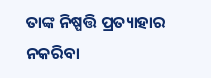ତାଙ୍କ ନିଷ୍ପତ୍ତି ପ୍ରତ୍ୟାହାର ନକରିବା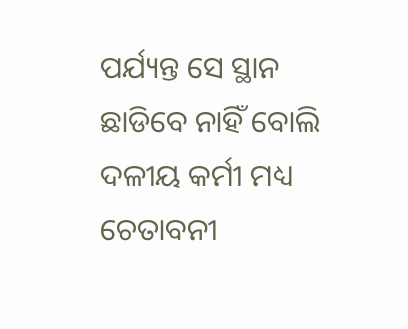ପର୍ଯ୍ୟନ୍ତ ସେ ସ୍ଥାନ ଛାଡିବେ ନାହିଁ ବୋଲି ଦଳୀୟ କର୍ମୀ ମଧ୍ୟ ଚେତାବନୀ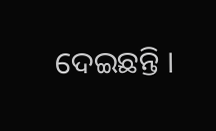ଦେଇଛନ୍ତି ।